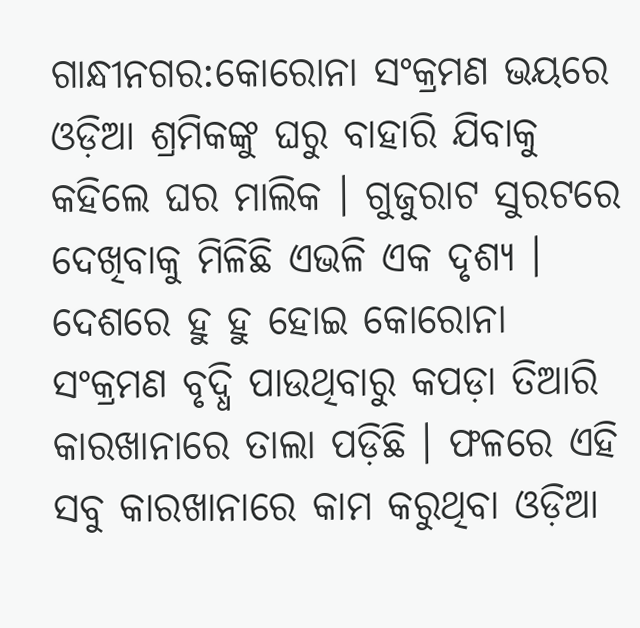ଗାନ୍ଧୀନଗର:କୋରୋନା ସଂକ୍ରମଣ ଭୟରେ ଓଡ଼ିଆ ଶ୍ରମିକଙ୍କୁ ଘରୁ ବାହାରି ଯିବାକୁ କହିଲେ ଘର ମାଲିକ । ଗୁଜୁରାଟ ସୁରଟରେ ଦେଖିବାକୁ ମିଳିଛି ଏଭଳି ଏକ ଦୃଶ୍ୟ । ଦେଶରେ ହୁ ହୁ ହୋଇ କୋରୋନା ସଂକ୍ରମଣ ବୃଦ୍ଧି ପାଉଥିବାରୁ କପଡ଼ା ତିଆରି କାରଖାନାରେ ତାଲା ପଡ଼ିଛି । ଫଳରେ ଏହି ସବୁ କାରଖାନାରେ କାମ କରୁଥିବା ଓଡ଼ିଆ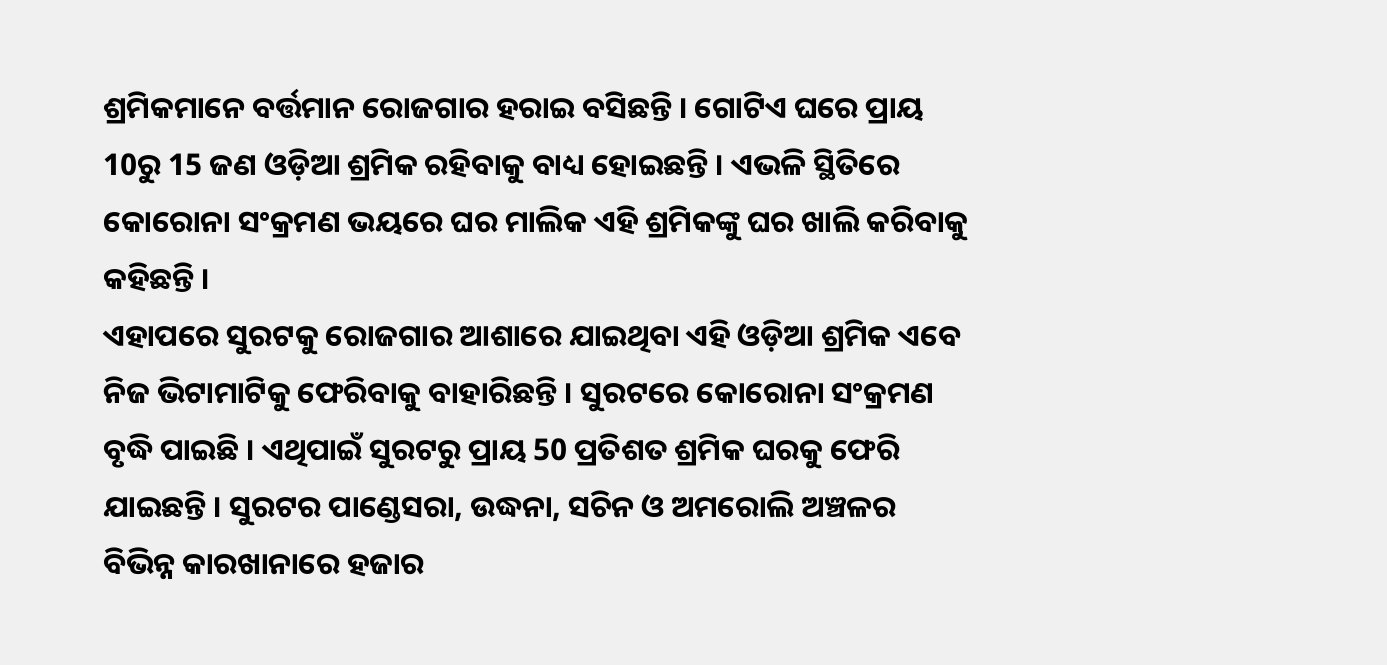ଶ୍ରମିକମାନେ ବର୍ତ୍ତମାନ ରୋଜଗାର ହରାଇ ବସିଛନ୍ତି । ଗୋଟିଏ ଘରେ ପ୍ରାୟ 10ରୁ 15 ଜଣ ଓଡ଼ିଆ ଶ୍ରମିକ ରହିବାକୁ ବାଧ୍ୟ ହୋଇଛନ୍ତି । ଏଭଳି ସ୍ଥିତିରେ କୋରୋନା ସଂକ୍ରମଣ ଭୟରେ ଘର ମାଲିକ ଏହି ଶ୍ରମିକଙ୍କୁ ଘର ଖାଲି କରିବାକୁ କହିଛନ୍ତି ।
ଏହାପରେ ସୁରଟକୁ ରୋଜଗାର ଆଶାରେ ଯାଇଥିବା ଏହି ଓଡ଼ିଆ ଶ୍ରମିକ ଏବେ ନିଜ ଭିଟାମାଟିକୁ ଫେରିବାକୁ ବାହାରିଛନ୍ତି । ସୁରଟରେ କୋରୋନା ସଂକ୍ରମଣ ବୃଦ୍ଧି ପାଇଛି । ଏଥିପାଇଁ ସୁରଟରୁ ପ୍ରାୟ 50 ପ୍ରତିଶତ ଶ୍ରମିକ ଘରକୁ ଫେରି ଯାଇଛନ୍ତି । ସୁରଟର ପାଣ୍ଡେସରା, ଉଦ୍ଧନା, ସଚିନ ଓ ଅମରୋଲି ଅଞ୍ଚଳର ବିଭିନ୍ନ କାରଖାନାରେ ହଜାର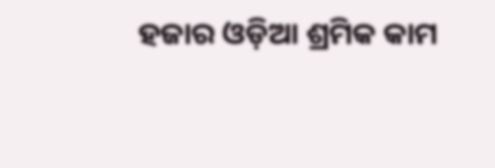ହଜାର ଓଡ଼ିଆ ଶ୍ରମିକ କାମ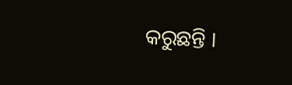କରୁଛନ୍ତି ।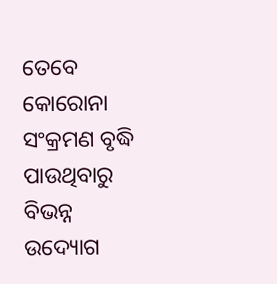ତେବେ କୋରୋନା ସଂକ୍ରମଣ ବୃଦ୍ଧି ପାଉଥିବାରୁ ବିଭନ୍ନ ଉଦ୍ୟୋଗ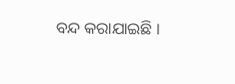ବନ୍ଦ କରାଯାଇଛି ।